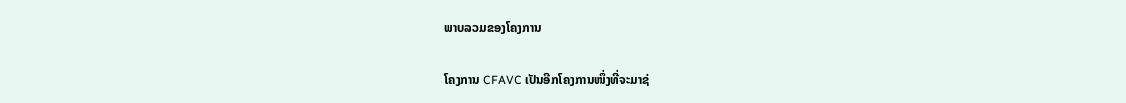ພາບລວມຂອງໂຄງການ

ໂຄງການ CFAVC ເປັນອີກໂຄງການໜຶ່ງທີ່ຈະມາຊ່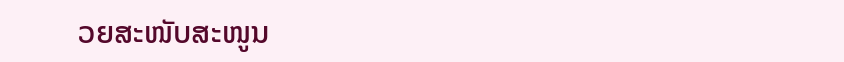ວຍສະໜັບສະໜູນ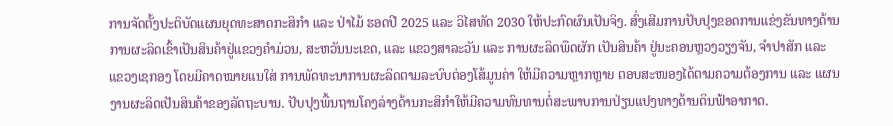ການຈັດຕັ້ງປະຕິບັດແຜນຍຸດທະສາດກະສິກຳ ແລະ ປ່າໄມ້ ຮອດປີ 2025 ແລະ ວິໄສທັດ 2030 ໃຫ້ປະກົດຜົນເປັນຈິງ. ສົ່ງເສີມການປັບປຸງຂອດການແຂ່ງຂັນທາງດ້ານການຜະລິດເຂົ້າເປັນສິນຄ້າຢູ່ແຂວງຄຳມ່ວນ, ສະຫວັນນະເຂດ, ແລະ ແຂວງສາລະວັນ ແລະ ການຜະລິດພືດຜັກ ເປັນສິນຄ້າ ຢູ່ນະຄອນຫຼວງວຽງຈັນ, ຈຳປາສັກ ແລະ ແຂວງເຊກອງ ໂດຍມີຄາດໝາຍແນໃສ່ ການພັດທະນາການຜະລິດຕາມລະບົບຕ່ອງໂສ້ມູນຄ່າ ໃຫ້ມີຄວາມຫຼາກຫຼາຍ ຕອບສະໜອງໄດ້ຕາມຄວາມຕ້ອງການ ແລະ ແຜນງານຜະລິດເປັນສິນຄ້າຂອງລັດຖະບານ. ປັບປຸງພື້ນຖານໂຄງລ່າງດ້ານກະສິກຳໃຫ້ມີຄວາມທົນທານຕໍ່ສະພາບການປ່ຽນແປງທາງດ້ານດິນຟ້າອາກາດ.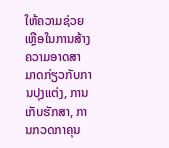ໃຫ້ຄວາມຊ່ວຍເຫຼືອໃນການສ້າງຄວາມອາດສາມາດກ່ຽວກັບການປຸງແຕ່ງ, ການເກັບຮັກສາ, ການກວດກາຄຸນ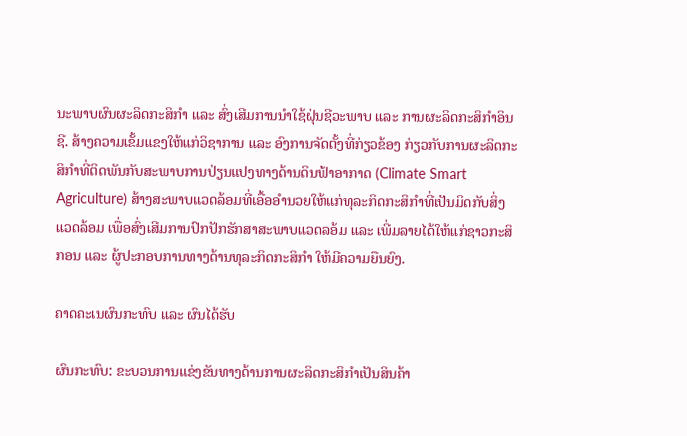ນະພາບຜົນຜະລິດກະສິກຳ ແລະ ສົ່ງເສີມການນຳໃຊ້ຝຸ່ນຊີວະພາບ ແລະ ການຜະລິດກະສິກຳອິນຊີ. ສ້າງຄວາມເຂັ້ມແຂງໃຫ້ແກ່ວິຊາການ ແລະ ອົງການຈັດຕັ້ງທີ່ກ່ຽວຂ້ອງ ກ່ຽວກັບການຜະລິດກະສິກຳທີ່ຕິດພັນກັບສະພາບການປ່ຽນແປງທາງດ້ານດິນຟ້າອາກາດ (Climate Smart Agriculture) ສ້າງສະພາບແວດລ້ອມທີ່ເອື້ອອຳນວຍໃຫ້ແກ່ທຸລະກິດກະສິກຳທີ່ເປັນມິດກັບສິ່ງແວດລ້ອມ ເພື່ອສົ່ງເສີມການປົກປັກຮັກສາສະພາບແວດລອ້ມ ແລະ ເພີ່ມລາຍໄດ້ໃຫ້ແກ່ຊາວກະສິກອນ ແລະ ຜູ້ປະກອບການທາງດ້ານທຸລະກິດກະສິກຳ ໃຫ້ມີຄວາມຍືນຍົງ.

ຄາດຄະເນຜົນກະທົບ ແລະ ຜົນໄດ້ຮັບ

ຜົນກະທົບ: ຂະບວນການແຂ່ງຂັນທາງດ້ານການຜະລິດກະສິກຳເປັນສິນຄ້າ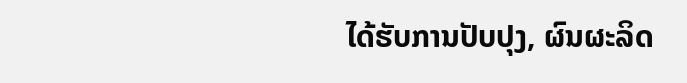ໄດ້ຮັບການປັບປຸງ, ຜົນຜະລິດ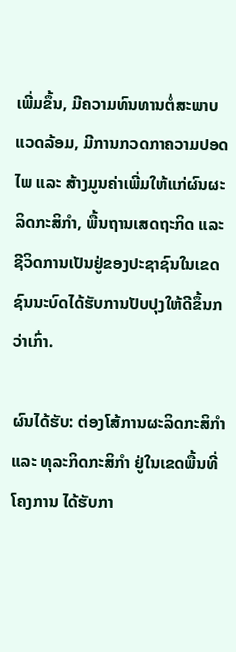ເພີ່ມຂຶ້ນ, ມີຄວາມທົນທານຕໍ່ສະພາບແວດລ້ອມ, ມີການກວດກາຄວາມປອດໄພ ແລະ ສ້າງມູນຄ່າເພີ່ມໃຫ້ແກ່ຜົນຜະລິດກະສິກຳ, ພື້ນຖານເສດຖະກິດ ແລະ ຊີວິດການເປັນຢູ່ຂອງປະຊາຊົນໃນເຂດຊົນນະບົດໄດ້ຮັບການປັບປຸງໃຫ້ດີຂຶ້ນກວ່າເກົ່າ.

ຜົນໄດ້ຮັບ: ຕ່ອງໂສ້ການຜະລິດກະສິກຳ ແລະ ທຸລະກິດກະສິກຳ ຢູ່ໃນເຂດພື້ນທີ່ໂຄງການ ໄດ້ຮັບກາ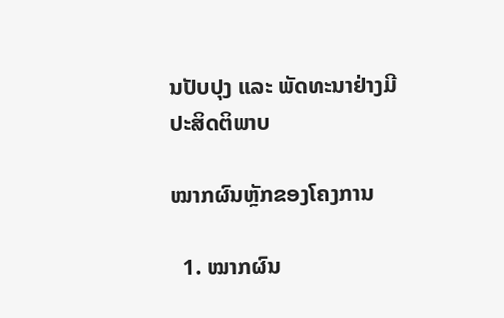ນປັບປຸງ ແລະ ພັດທະນາຢ່າງມີປະສິດຕິພາບ

ໝາກຜົນຫຼັກຂອງໂຄງການ

  1. ໝາກຜົນ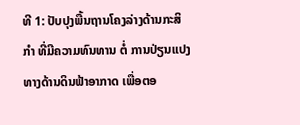ທີ 1: ປັບປຸງພື້ນຖານໂຄງລ່າງດ້ານກະສິກຳ ທີ່ມີຄວາມທົນທານ ຕໍ່ ການປ່ຽນແປງທາງດ້ານດິນຟ້າອາກາດ ເພື່ອຕອ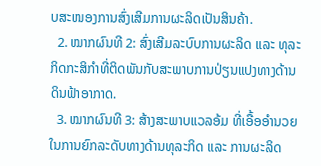ບສະໜອງການສົ່ງເສີມການຜະລິດເປັນສິນຄ້າ.
  2. ໝາກຜົນທີ 2: ສົ່ງເສີມລະບົບການຜະລິດ ແລະ ທຸລະກິດກະສິກຳທີ່ຕິດພັນກັບສະພາບການປ່ຽນແປງທາງດ້ານດິນຟ້າອາກາດ.
  3. ໝາກຜົນທີ 3: ສ້າງສະພາບແວລອ້ມ ທີ່ເອື້ອອຳນວຍໃນການຍົກລະດັບທາງດ້ານທຸລະກິດ ແລະ ການຜະລິດ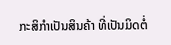ກະສິກຳເປັນສິນຄ້າ ທີ່ເປັນມິດຕໍ່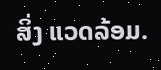ສິ່ງ ແວດລ້ອມ.